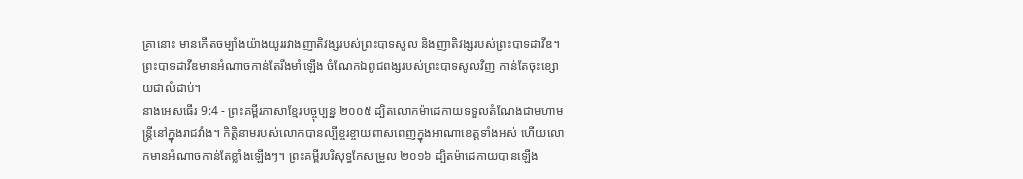គ្រានោះ មានកើតចម្បាំងយ៉ាងយូររវាងញាតិវង្សរបស់ព្រះបាទសូល និងញាតិវង្សរបស់ព្រះបាទដាវីឌ។ ព្រះបាទដាវីឌមានអំណាចកាន់តែរឹងមាំឡើង ចំណែកឯពូជពង្សរបស់ព្រះបាទសូលវិញ កាន់តែចុះខ្សោយជាលំដាប់។
នាងអេសធើរ 9:4 - ព្រះគម្ពីរភាសាខ្មែរបច្ចុប្បន្ន ២០០៥ ដ្បិតលោកម៉ាដេកាយទទួលតំណែងជាមហាមន្ត្រីនៅក្នុងរាជវាំង។ កិត្តិនាមរបស់លោកបានល្បីខ្ចរខ្ចាយពាសពេញក្នុងអាណាខេត្តទាំងអស់ ហើយលោកមានអំណាចកាន់តែខ្លាំងឡើងៗ។ ព្រះគម្ពីរបរិសុទ្ធកែសម្រួល ២០១៦ ដ្បិតម៉ាដេកាយបានឡើង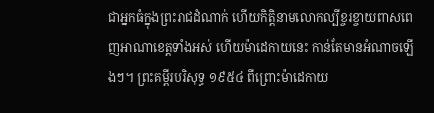ជាអ្នកធំក្នុងព្រះរាជដំណាក់ ហើយកិត្តិនាមលោកល្បីខ្ចរខ្ចាយពាសពេញអាណាខេត្តទាំងអស់ ហើយម៉ាដេកាយនេះ កាន់តែមានអំណាចឡើងៗ។ ព្រះគម្ពីរបរិសុទ្ធ ១៩៥៤ ពីព្រោះម៉ាដេកាយ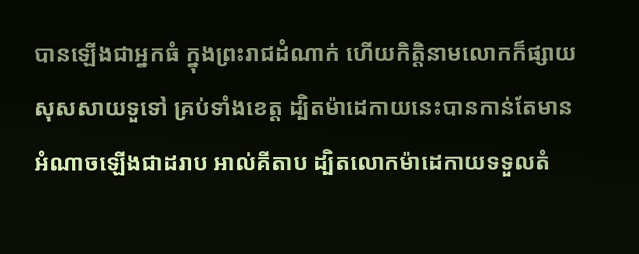បានឡើងជាអ្នកធំ ក្នុងព្រះរាជដំណាក់ ហើយកិត្តិនាមលោកក៏ផ្សាយសុសសាយទួទៅ គ្រប់ទាំងខេត្ត ដ្បិតម៉ាដេកាយនេះបានកាន់តែមានអំណាចឡើងជាដរាប អាល់គីតាប ដ្បិតលោកម៉ាដេកាយទទួលតំ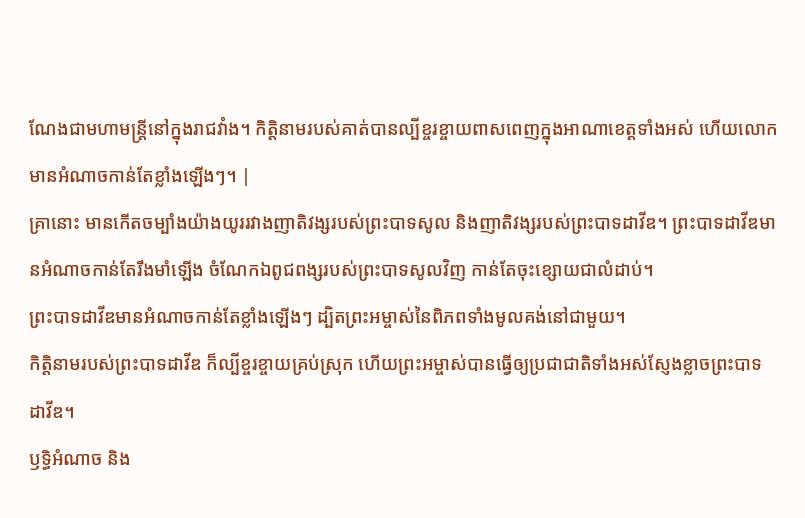ណែងជាមហាមន្ត្រីនៅក្នុងរាជវាំង។ កិត្តិនាមរបស់គាត់បានល្បីខ្ចរខ្ចាយពាសពេញក្នុងអាណាខេត្តទាំងអស់ ហើយលោកមានអំណាចកាន់តែខ្លាំងឡើងៗ។ |
គ្រានោះ មានកើតចម្បាំងយ៉ាងយូររវាងញាតិវង្សរបស់ព្រះបាទសូល និងញាតិវង្សរបស់ព្រះបាទដាវីឌ។ ព្រះបាទដាវីឌមានអំណាចកាន់តែរឹងមាំឡើង ចំណែកឯពូជពង្សរបស់ព្រះបាទសូលវិញ កាន់តែចុះខ្សោយជាលំដាប់។
ព្រះបាទដាវីឌមានអំណាចកាន់តែខ្លាំងឡើងៗ ដ្បិតព្រះអម្ចាស់នៃពិភពទាំងមូលគង់នៅជាមួយ។
កិត្តិនាមរបស់ព្រះបាទដាវីឌ ក៏ល្បីខ្ចរខ្ចាយគ្រប់ស្រុក ហើយព្រះអម្ចាស់បានធ្វើឲ្យប្រជាជាតិទាំងអស់ស្ញែងខ្លាចព្រះបាទដាវីឌ។
ឫទ្ធិអំណាច និង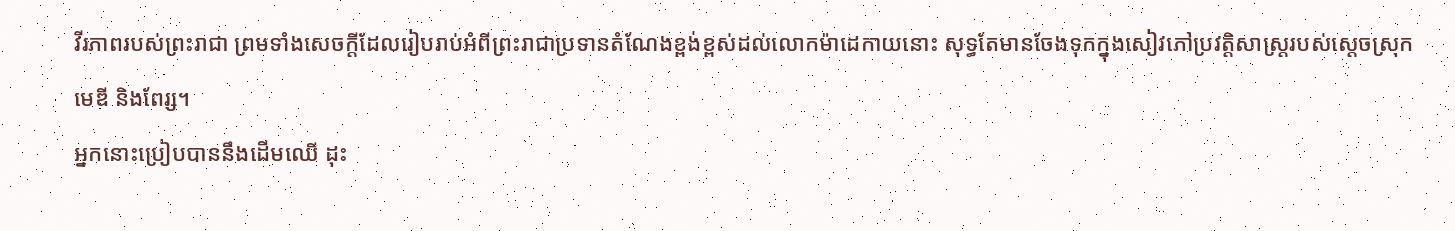វីរភាពរបស់ព្រះរាជា ព្រមទាំងសេចក្ដីដែលរៀបរាប់អំពីព្រះរាជាប្រទានតំណែងខ្ពង់ខ្ពស់ដល់លោកម៉ាដេកាយនោះ សុទ្ធតែមានចែងទុកក្នុងសៀវភៅប្រវត្តិសាស្ត្ររបស់ស្ដេចស្រុកមេឌី និងពែរ្ស។
អ្នកនោះប្រៀបបាននឹងដើមឈើ ដុះ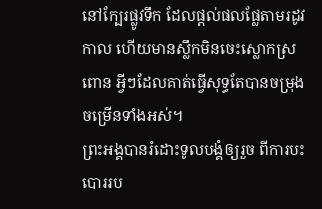នៅក្បែរផ្លូវទឹក ដែលផ្ដល់ផលផ្លែតាមរដូវកាល ហើយមានស្លឹកមិនចេះស្លោកស្រពោន អ្វីៗដែលគាត់ធ្វើសុទ្ធតែបានចម្រុងចម្រើនទាំងអស់។
ព្រះអង្គបានរំដោះទូលបង្គំឲ្យរួច ពីការបះបោររប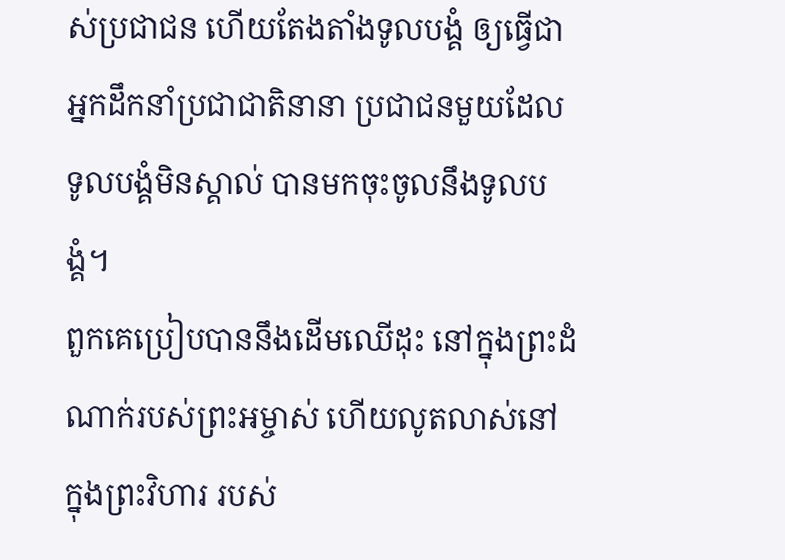ស់ប្រជាជន ហើយតែងតាំងទូលបង្គំ ឲ្យធ្វើជាអ្នកដឹកនាំប្រជាជាតិនានា ប្រជាជនមួយដែលទូលបង្គំមិនស្គាល់ បានមកចុះចូលនឹងទូលបង្គំ។
ពួកគេប្រៀបបាននឹងដើមឈើដុះ នៅក្នុងព្រះដំណាក់របស់ព្រះអម្ចាស់ ហើយលូតលាស់នៅក្នុងព្រះវិហារ របស់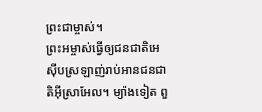ព្រះជាម្ចាស់។
ព្រះអម្ចាស់ធ្វើឲ្យជនជាតិអេស៊ីបស្រឡាញ់រាប់អានជនជាតិអ៊ីស្រាអែល។ ម្យ៉ាងទៀត ពួ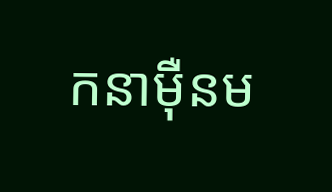កនាម៉ឺនម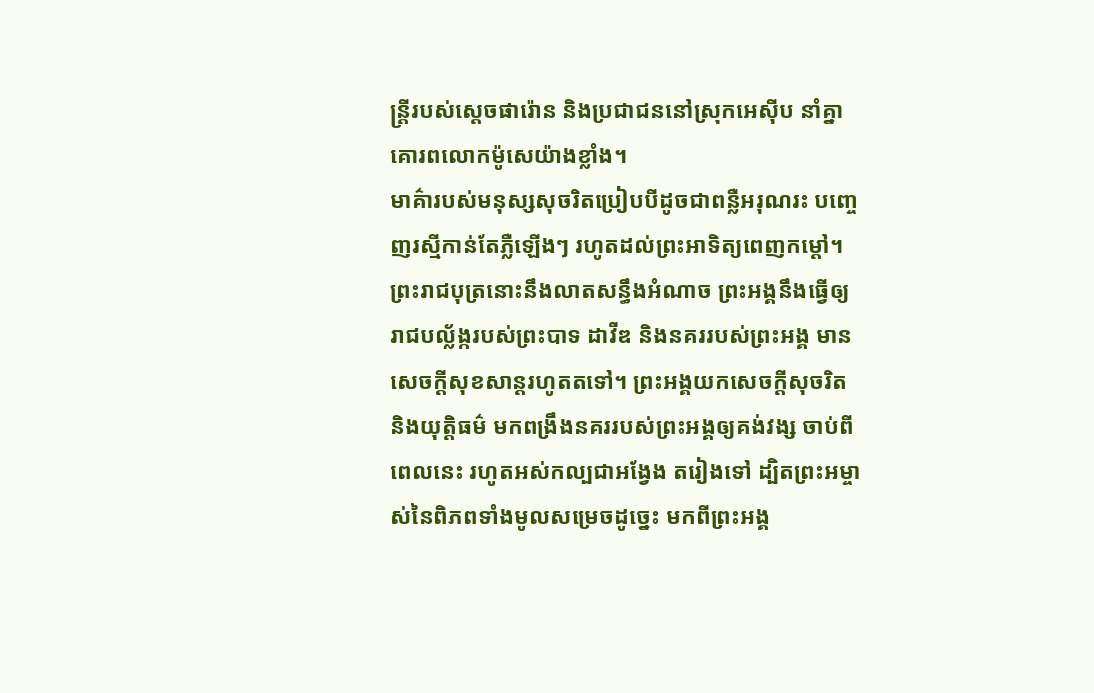ន្ត្រីរបស់ស្ដេចផារ៉ោន និងប្រជាជននៅស្រុកអេស៊ីប នាំគ្នាគោរពលោកម៉ូសេយ៉ាងខ្លាំង។
មាគ៌ារបស់មនុស្សសុចរិតប្រៀបបីដូចជាពន្លឺអរុណរះ បញ្ចេញរស្មីកាន់តែភ្លឺឡើងៗ រហូតដល់ព្រះអាទិត្យពេញកម្ដៅ។
ព្រះរាជបុត្រនោះនឹងលាតសន្ធឹងអំណាច ព្រះអង្គនឹងធ្វើឲ្យរាជបល្ល័ង្ករបស់ព្រះបាទ ដាវីឌ និងនគររបស់ព្រះអង្គ មានសេចក្ដីសុខសាន្តរហូតតទៅ។ ព្រះអង្គយកសេចក្ដីសុចរិត និងយុត្តិធម៌ មកពង្រឹងនគររបស់ព្រះអង្គឲ្យគង់វង្ស ចាប់ពីពេលនេះ រហូតអស់កល្បជាអង្វែង តរៀងទៅ ដ្បិតព្រះអម្ចាស់នៃពិភពទាំងមូលសម្រេចដូច្នេះ មកពីព្រះអង្គ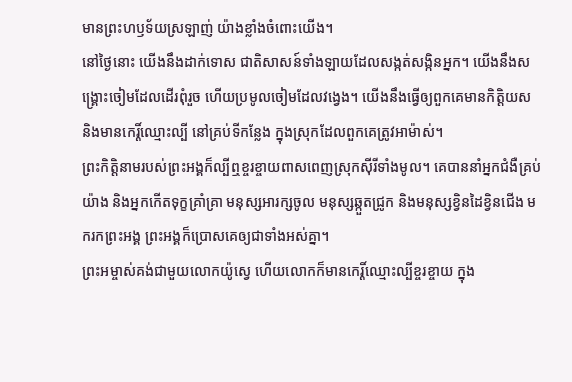មានព្រះហឫទ័យស្រឡាញ់ យ៉ាងខ្លាំងចំពោះយើង។
នៅថ្ងៃនោះ យើងនឹងដាក់ទោស ជាតិសាសន៍ទាំងឡាយដែលសង្កត់សង្កិនអ្នក។ យើងនឹងសង្គ្រោះចៀមដែលដើរពុំរួច ហើយប្រមូលចៀមដែលវង្វេង។ យើងនឹងធ្វើឲ្យពួកគេមានកិត្តិយស និងមានកេរ្តិ៍ឈ្មោះល្បី នៅគ្រប់ទីកន្លែង ក្នុងស្រុកដែលពួកគេត្រូវអាម៉ាស់។
ព្រះកិត្តិនាមរបស់ព្រះអង្គក៏ល្បីឮខ្ចរខ្ចាយពាសពេញស្រុកស៊ីរីទាំងមូល។ គេបាននាំអ្នកជំងឺគ្រប់យ៉ាង និងអ្នកកើតទុក្ខគ្រាំគ្រា មនុស្សអារក្សចូល មនុស្សឆ្កួតជ្រូក និងមនុស្សខ្វិនដៃខ្វិនជើង មករកព្រះអង្គ ព្រះអង្គក៏ប្រោសគេឲ្យជាទាំងអស់គ្នា។
ព្រះអម្ចាស់គង់ជាមួយលោកយ៉ូស្វេ ហើយលោកក៏មានកេរ្តិ៍ឈ្មោះល្បីខ្ចរខ្ចាយ ក្នុង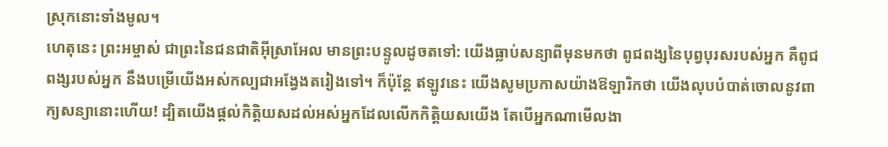ស្រុកនោះទាំងមូល។
ហេតុនេះ ព្រះអម្ចាស់ ជាព្រះនៃជនជាតិអ៊ីស្រាអែល មានព្រះបន្ទូលដូចតទៅ: យើងធ្លាប់សន្យាពីមុនមកថា ពូជពង្សនៃបុព្វបុរសរបស់អ្នក គឺពូជពង្សរបស់អ្នក នឹងបម្រើយើងអស់កល្បជាអង្វែងតរៀងទៅ។ ក៏ប៉ុន្តែ ឥឡូវនេះ យើងសូមប្រកាសយ៉ាងឱឡារិកថា យើងលុបបំបាត់ចោលនូវពាក្យសន្យានោះហើយ! ដ្បិតយើងផ្ដល់កិត្តិយសដល់អស់អ្នកដែលលើកកិត្តិយសយើង តែបើអ្នកណាមើលងា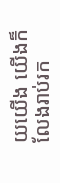យយើង យើងក៏លែងរាប់រក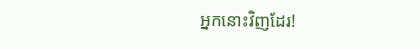អ្នកនោះវិញដែរ!